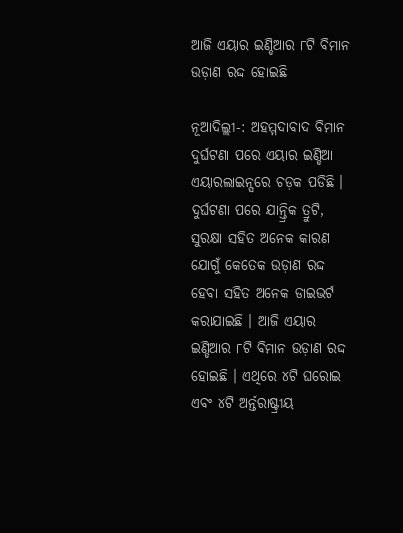ଆଜି ଏୟାର ଇଣ୍ଡିଆର ୮ଟି ବିମାନ ଉଡ଼ାଣ ରଦ୍ଦ ହୋଇଛି

ନୂଆଦିଲ୍ଲୀ-: ଅହମ୍ମଦାବାଦ ବିମାନ ଦୁର୍ଘଟଣା ପରେ ଏୟାର ଇଣ୍ଡିଆ ଏୟାରଲାଇନ୍ସରେ ଚଡ଼କ ପଡିଛି । ଦୁର୍ଘଟଣା ପରେ ଯାନ୍ତ୍ରିକ ତ୍ରୁଟି, ସୁରକ୍ଷା ସହିତ ଅନେକ କାରଣ ଯୋଗୁଁ କେତେକ ଉଡ଼ାଣ ରଦ୍ଦ ହେବା ସହିତ ଅନେକ ଡାଇଭର୍ଟ କରାଯାଇଛି । ଆଜି ଏୟାର ଇଣ୍ଡିଆର ୮ଟି ବିମାନ ଉଡ଼ାଣ ରଦ୍ଦ ହୋଇଛି । ଏଥିରେ ୪ଟି ଘରୋଇ ଏବଂ ୪ଟି ଅର୍ନ୍ତରାଷ୍ଟ୍ରୀୟ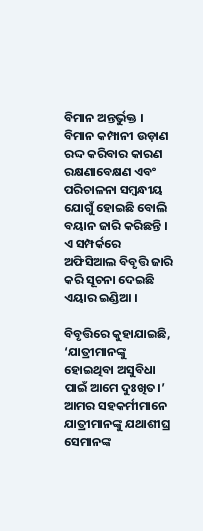ବିମାନ ଅନ୍ତର୍ଭୁକ୍ତ । ବିମାନ କମ୍ପାନୀ ଉଡ଼ାଣ ରଦ୍ଦ କରିବାର କାରଣ ରକ୍ଷଣାବେକ୍ଷଣ ଏବଂ ପରିଚାଳନା ସମ୍ବନ୍ଧୀୟ ଯୋଗୁଁ ହୋଇଛି ବୋଲି ବୟାନ ଜାରି କରିଛନ୍ତି । ଏ ସମ୍ପର୍କରେ ଅଫିସିଆଲ ବିବୃତ୍ତି ଜାରି କରି ସୂଚନା ଦେଇଛି ଏୟାର ଇଣ୍ଡିଆ ।

ବିବୃତ୍ତିରେ କୁହାଯାଇଛି, ‘ଯାତ୍ରୀମାନଙ୍କୁ ହୋଇଥିବା ଅସୁବିଧା ପାଇଁ ଆମେ ଦୁଃଖିତ।’ ଆମର ସହକର୍ମୀମାନେ ଯାତ୍ରୀମାନଙ୍କୁ ଯଥାଶୀଘ୍ର ସେମାନଙ୍କ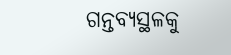ଗନ୍ତବ୍ୟସ୍ଥଳକୁ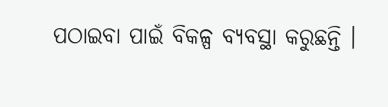ପଠାଇବା ପାଇଁ ବିକଳ୍ପ ବ୍ୟବସ୍ଥା କରୁଛନ୍ତି ।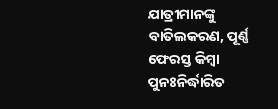ଯାତ୍ରୀମାନଙ୍କୁ ବାତିଲକରଣ, ପୂର୍ଣ୍ଣ ଫେରସ୍ତ କିମ୍ବା ପୁନଃନିର୍ଦ୍ଧାରିତ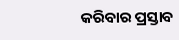କରିବାର ପ୍ରସ୍ତାବ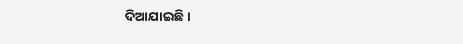ଦିଆଯାଇଛି ।